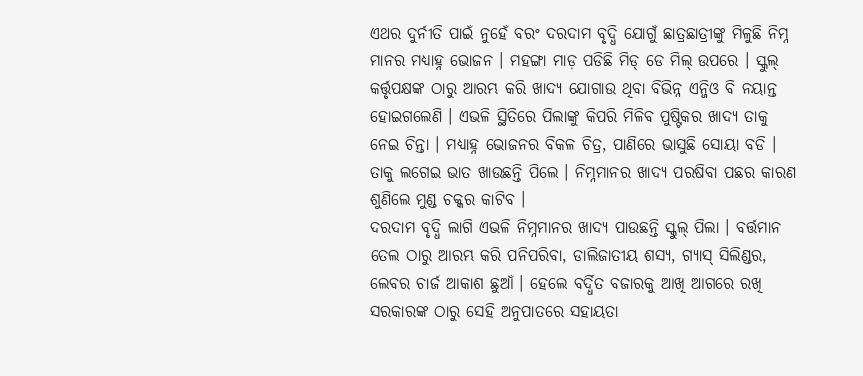ଏଥର ଦୁର୍ନୀତି ପାଇଁ ନୁହେଁ ବରଂ ଦରଦାମ ବୃଦ୍ଧି ଯୋଗୁଁ ଛାତ୍ରଛାତ୍ରୀଙ୍କୁ ମିଳୁଛି ନିମ୍ନ ମାନର ମଧ୍ୟାହ୍ନ ଭୋଜନ । ମହଙ୍ଗା ମାଡ଼ ପଡିଛି ମିଡ୍ ଡେ ମିଲ୍ ଉପରେ । ସ୍କୁଲ୍ କର୍ତ୍ତୃପକ୍ଷଙ୍କ ଠାରୁ ଆରମ୍ଭ କରି ଖାଦ୍ୟ ଯୋଗାଉ ଥିବା ବିଭିନ୍ନ ଏନ୍ଜିଓ ବି ନୟାନ୍ତ ହୋଇଗଲେଣି । ଏଭଳି ସ୍ଥିତିରେ ପିଲାଙ୍କୁ କିପରି ମିଳିବ ପୁଷ୍ଟିକର ଖାଦ୍ୟ ତାକୁ ନେଇ ଚିନ୍ତା । ମଧ୍ୟାହ୍ନ ଭୋଜନର ବିକଳ ଚିତ୍ର, ପାଣିରେ ଭାସୁଛି ସୋୟା ବଡି । ତାକୁ ଲଗେଇ ଭାତ ଖାଉଛନ୍ତି ପିଲେ । ନିମ୍ନମାନର ଖାଦ୍ୟ ପରଷିବା ପଛର କାରଣ ଶୁଣିଲେ ମୁଣ୍ଡ ଚକ୍କର କାଟିବ ।
ଦରଦାମ ବୃଦ୍ଧି ଲାଗି ଏଭଳି ନିମ୍ନମାନର ଖାଦ୍ୟ ପାଉଛନ୍ତି ସ୍କୁଲ୍ ପିଲା । ବର୍ତ୍ତମାନ ତେଲ ଠାରୁ ଆରମ୍ଭ କରି ପନିପରିବା, ଡାଲିଜାତୀୟ ଶସ୍ୟ, ଗ୍ୟାସ୍ ସିଲିଣ୍ଡର, ଲେବର ଚାର୍ଜ ଆକାଶ ଛୁଆଁ । ହେଲେ ବର୍ଦ୍ଧିତ ବଜାରକୁ ଆଖି ଆଗରେ ରଖି ସରକାରଙ୍କ ଠାରୁ ସେହି ଅନୁପାତରେ ସହାୟତା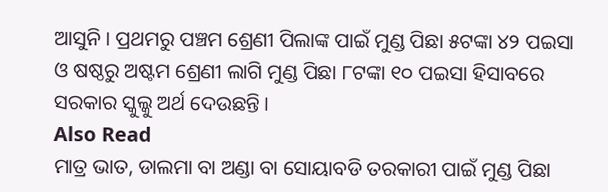ଆସୁନି । ପ୍ରଥମରୁ ପଞ୍ଚମ ଶ୍ରେଣୀ ପିଲାଙ୍କ ପାଇଁ ମୁଣ୍ଡ ପିଛା ୫ଟଙ୍କା ୪୨ ପଇସା ଓ ଷଷ୍ଠରୁ ଅଷ୍ଟମ ଶ୍ରେଣୀ ଲାଗି ମୁଣ୍ଡ ପିଛା ୮ଟଙ୍କା ୧୦ ପଇସା ହିସାବରେ ସରକାର ସ୍କୁଲ୍କୁ ଅର୍ଥ ଦେଉଛନ୍ତି ।
Also Read
ମାତ୍ର ଭାତ, ଡାଲମା ବା ଅଣ୍ଡା ବା ସୋୟାବଡି ତରକାରୀ ପାଇଁ ମୁଣ୍ଡ ପିଛା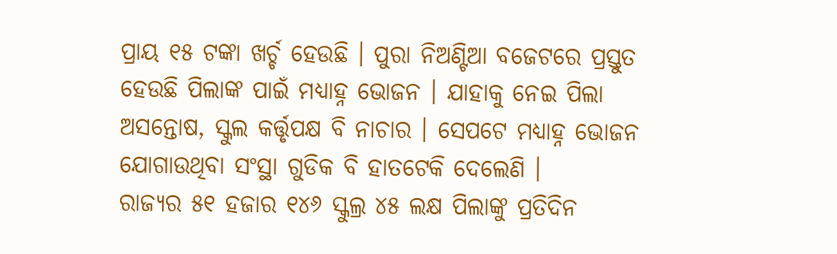ପ୍ରାୟ ୧୫ ଟଙ୍କା ଖର୍ଚ୍ଚ ହେଉଛି । ପୁରା ନିଅଣ୍ଟିଆ ବଜେଟରେ ପ୍ରସ୍ତୁତ ହେଉଛି ପିଲାଙ୍କ ପାଇଁ ମଧ୍ୟାହ୍ନ ଭୋଜନ । ଯାହାକୁ ନେଇ ପିଲା ଅସନ୍ତୋଷ, ସ୍କୁଲ କର୍ତ୍ତୃପକ୍ଷ ବି ନାଚାର । ସେପଟେ ମଧ୍ୟାହ୍ନ ଭୋଜନ ଯୋଗାଉଥିବା ସଂସ୍ଥା ଗୁଡିକ ବି ହାତଟେକି ଦେଲେଣି ।
ରାଜ୍ୟର ୫୧ ହଜାର ୧୪୬ ସ୍କୁଲ୍ର ୪୫ ଲକ୍ଷ ପିଲାଙ୍କୁ ପ୍ରତିଦିନ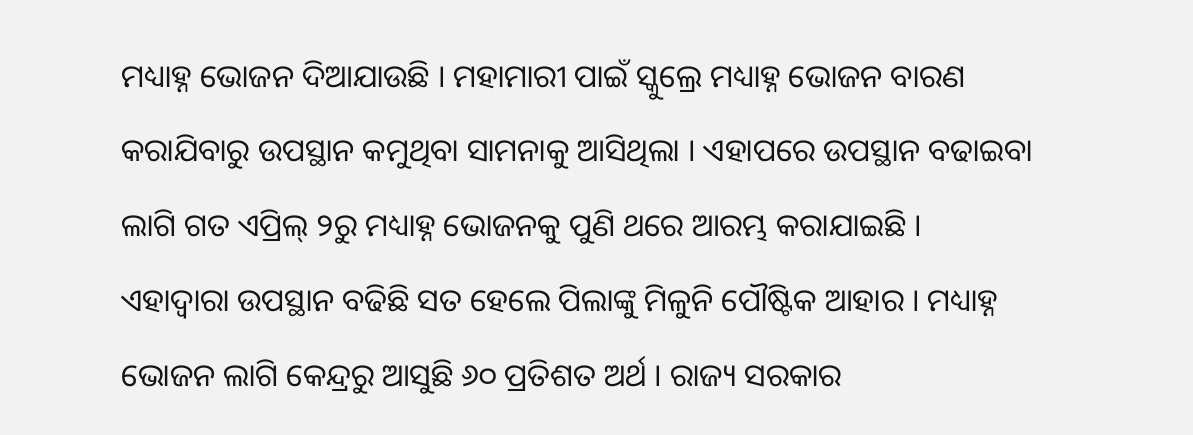ମଧ୍ୟାହ୍ନ ଭୋଜନ ଦିଆଯାଉଛି । ମହାମାରୀ ପାଇଁ ସ୍କୁଲ୍ରେ ମଧ୍ୟାହ୍ନ ଭୋଜନ ବାରଣ କରାଯିବାରୁ ଉପସ୍ଥାନ କମୁଥିବା ସାମନାକୁ ଆସିଥିଲା । ଏହାପରେ ଉପସ୍ଥାନ ବଢାଇବା ଲାଗି ଗତ ଏପ୍ରିଲ୍ ୨ରୁ ମଧ୍ୟାହ୍ନ ଭୋଜନକୁ ପୁଣି ଥରେ ଆରମ୍ଭ କରାଯାଇଛି । ଏହାଦ୍ୱାରା ଉପସ୍ଥାନ ବଢିଛି ସତ ହେଲେ ପିଲାଙ୍କୁ ମିଳୁନି ପୌଷ୍ଟିକ ଆହାର । ମଧ୍ୟାହ୍ନ ଭୋଜନ ଲାଗି କେନ୍ଦ୍ରରୁ ଆସୁଛି ୬୦ ପ୍ରତିଶତ ଅର୍ଥ । ରାଜ୍ୟ ସରକାର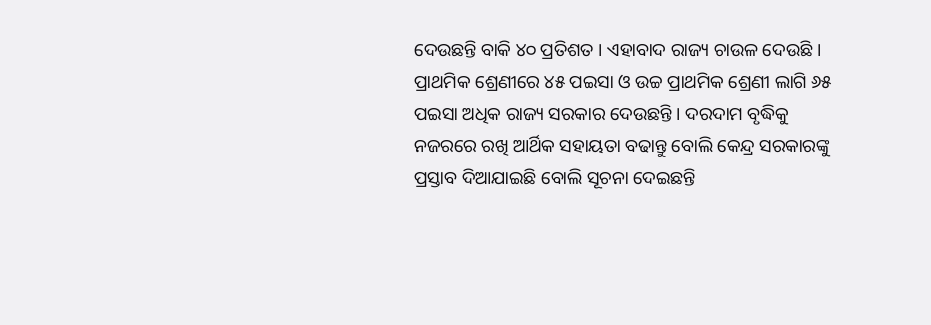ଦେଉଛନ୍ତି ବାକି ୪୦ ପ୍ରତିଶତ । ଏହାବାଦ ରାଜ୍ୟ ଚାଉଳ ଦେଉଛି ।
ପ୍ରାଥମିକ ଶ୍ରେଣୀରେ ୪୫ ପଇସା ଓ ଉଚ୍ଚ ପ୍ରାଥମିକ ଶ୍ରେଣୀ ଲାଗି ୬୫ ପଇସା ଅଧିକ ରାଜ୍ୟ ସରକାର ଦେଉଛନ୍ତି । ଦରଦାମ ବୃଦ୍ଧିକୁ ନଜରରେ ରଖି ଆର୍ଥିକ ସହାୟତା ବଢାନ୍ତୁ ବୋଲି କେନ୍ଦ୍ର ସରକାରଙ୍କୁ ପ୍ରସ୍ତାବ ଦିଆଯାଇଛି ବୋଲି ସୂଚନା ଦେଇଛନ୍ତି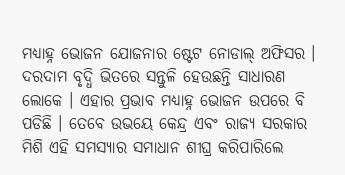ମଧ୍ୟାହ୍ନ ଭୋଜନ ଯୋଜନାର ଷ୍ଟେଟ ନୋଡାଲ୍ ଅଫିସର ।
ଦରଦାମ ବୃଦ୍ଧି ଭିତରେ ସନ୍ତୁଳି ହେଉଛନ୍ତି ସାଧାରଣ ଲୋକେ । ଏହାର ପ୍ରଭାବ ମଧ୍ୟାହ୍ନ ଭୋଜନ ଉପରେ ବି ପଡିଛି । ତେବେ ଉଭୟେ କେନ୍ଦ୍ର ଏବଂ ରାଜ୍ୟ ସରକାର ମିଶି ଏହି ସମସ୍ୟାର ସମାଧାନ ଶୀଘ୍ର କରିପାରିଲେ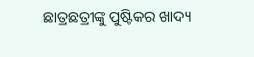ଛାତ୍ରଛତ୍ରୀଙ୍କୁ ପୁଷ୍ଟିକର ଖାଦ୍ୟ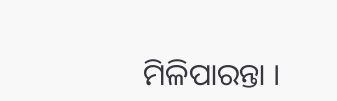ମିଳିପାରନ୍ତା ।